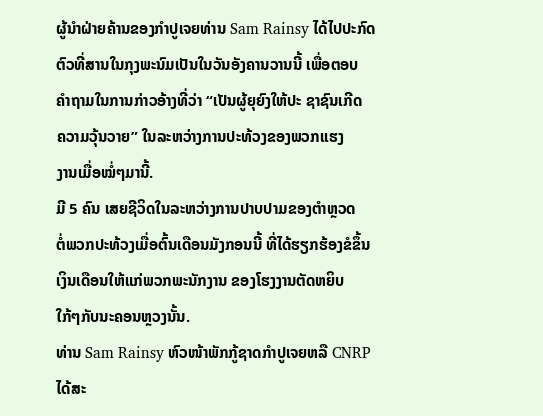ຜູ້ນໍາຝ່າຍຄ້ານຂອງກໍາປູເຈຍທ່ານ Sam Rainsy ໄດ້ໄປປະກົດ
ຕົວທີ່ສານໃນກຸງພະນົມເປັນໃນວັນອັງຄານວານນີ້ ເພື່ອຕອບ
ຄຳຖາມໃນການກ່າວອ້າງທີ່ວ່າ “ເປັນຜູ້ຍຸຍົງໃຫ້ປະ ຊາຊົນເກີດ
ຄວາມວຸ້ນວາຍ” ໃນລະຫວ່າງການປະທ້ວງຂອງພວກເເຮງ
ງານເມື່ອໝໍ່ໆມານີ້.
ມີ 5 ຄົນ ເສຍຊີວິດໃນລະຫວ່າງການປາບປາມຂອງຕໍາຫຼວດ
ຕໍ່ພວກປະທ້ວງເມື່ອຕົ້ນເດືອນມັງກອນນີ້ ທີ່ໄດ້ຮຽກຮ້ອງຂໍຂຶ້ນ
ເງິນເດືອນໃຫ້ແກ່ພວກພະນັກງານ ຂອງໂຮງງານຕັດຫຍິບ
ໃກ້ໆກັບນະຄອນຫຼວງນັ້ນ.
ທ່ານ Sam Rainsy ຫົວໜ້າພັກກູ້ຊາດກໍາປູເຈຍຫລື CNRP ໄດ້ສະ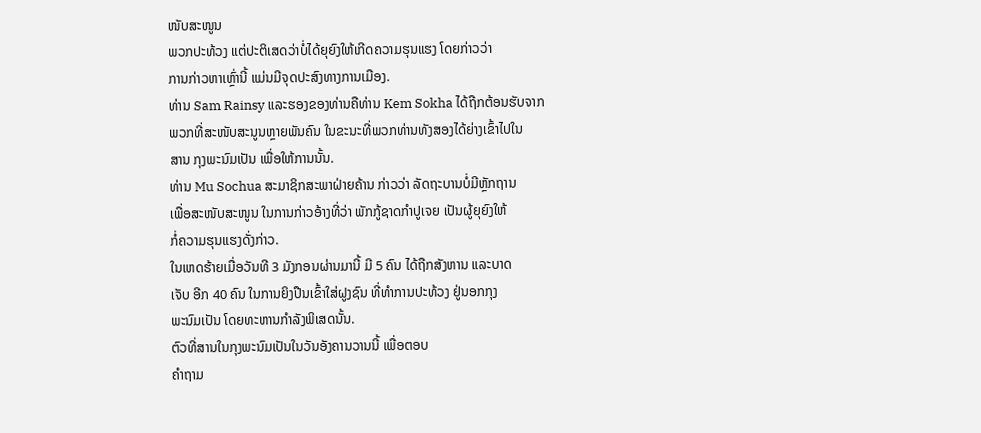ໜັບສະໜູນ
ພວກປະທ້ວງ ແຕ່ປະຕິເສດວ່າບໍ່ໄດ້ຍຸຍົງໃຫ້ເກີດຄວາມຮຸນແຮງ ໂດຍກ່າວວ່າ
ການກ່າວຫາເຫຼົ່ານີ້ ແມ່ນມີຈຸດປະສົງທາງການເມືອງ.
ທ່ານ Sam Rainsy ແລະຮອງຂອງທ່ານຄືທ່ານ Kem Sokha ໄດ້ຖືກຕ້ອນຮັບຈາກ
ພວກທີ່ສະໜັບສະນູນຫຼາຍພັນຄົນ ໃນຂະນະທີ່ພວກທ່ານທັງສອງໄດ້ຍ່າງເຂົ້າໄປໃນ
ສານ ກຸງພະນົມເປັນ ເພື່ອໃຫ້ການນັ້ນ.
ທ່ານ Mu Sochua ສະມາຊິກສະພາຝ່າຍຄ້ານ ກ່າວວ່າ ລັດຖະບານບໍ່ມີຫຼັກຖານ
ເພື່ອສະໜັບສະໜູນ ໃນການກ່າວອ້າງທີ່ວ່າ ພັກກູ້ຊາດກໍາປູເຈຍ ເປັນຜູ້ຍຸຍົງໃຫ້
ກໍ່ຄວາມຮຸນແຮງດັ່ງກ່າວ.
ໃນເຫດຮ້າຍເມື່ອວັນທີ 3 ມັງກອນຜ່ານມານີ້ ມີ 5 ຄົນ ໄດ້ຖືກສັງຫານ ແລະບາດ
ເຈັບ ອີກ 40 ຄົນ ໃນການຍິງປືນເຂົ້າໃສ່ຝູງຊົນ ທີ່ທໍາການປະທ້ວງ ຢູ່ນອກກຸງ
ພະນົມເປັນ ໂດຍທະຫານກຳລັງພິເສດນັ້ນ.
ຕົວທີ່ສານໃນກຸງພະນົມເປັນໃນວັນອັງຄານວານນີ້ ເພື່ອຕອບ
ຄຳຖາມ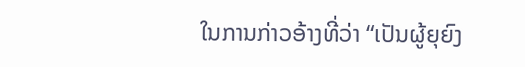ໃນການກ່າວອ້າງທີ່ວ່າ “ເປັນຜູ້ຍຸຍົງ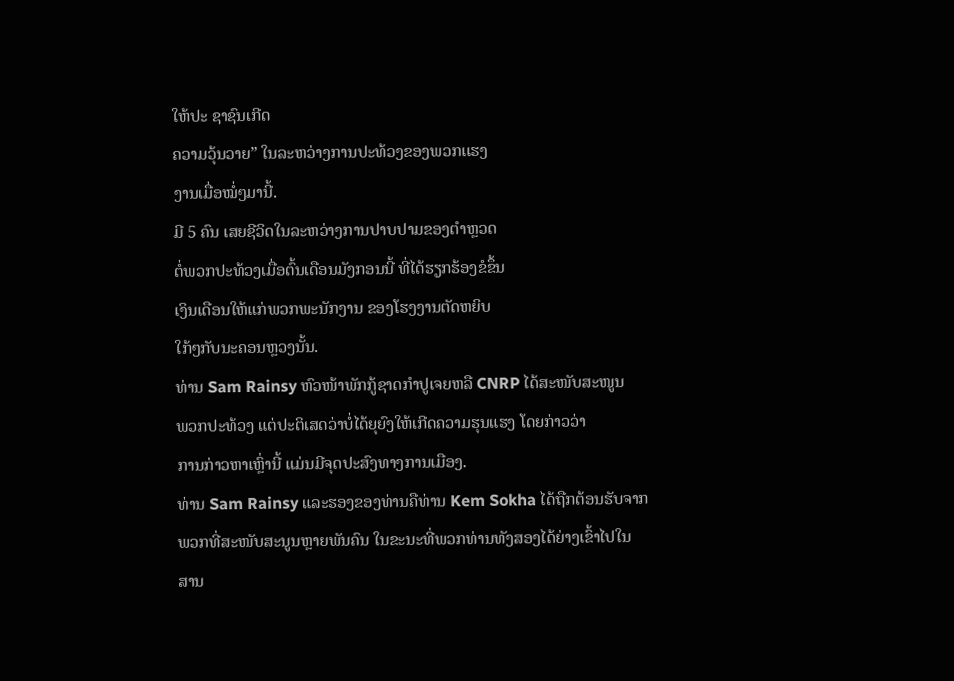ໃຫ້ປະ ຊາຊົນເກີດ
ຄວາມວຸ້ນວາຍ” ໃນລະຫວ່າງການປະທ້ວງຂອງພວກເເຮງ
ງານເມື່ອໝໍ່ໆມານີ້.
ມີ 5 ຄົນ ເສຍຊີວິດໃນລະຫວ່າງການປາບປາມຂອງຕໍາຫຼວດ
ຕໍ່ພວກປະທ້ວງເມື່ອຕົ້ນເດືອນມັງກອນນີ້ ທີ່ໄດ້ຮຽກຮ້ອງຂໍຂຶ້ນ
ເງິນເດືອນໃຫ້ແກ່ພວກພະນັກງານ ຂອງໂຮງງານຕັດຫຍິບ
ໃກ້ໆກັບນະຄອນຫຼວງນັ້ນ.
ທ່ານ Sam Rainsy ຫົວໜ້າພັກກູ້ຊາດກໍາປູເຈຍຫລື CNRP ໄດ້ສະໜັບສະໜູນ
ພວກປະທ້ວງ ແຕ່ປະຕິເສດວ່າບໍ່ໄດ້ຍຸຍົງໃຫ້ເກີດຄວາມຮຸນແຮງ ໂດຍກ່າວວ່າ
ການກ່າວຫາເຫຼົ່ານີ້ ແມ່ນມີຈຸດປະສົງທາງການເມືອງ.
ທ່ານ Sam Rainsy ແລະຮອງຂອງທ່ານຄືທ່ານ Kem Sokha ໄດ້ຖືກຕ້ອນຮັບຈາກ
ພວກທີ່ສະໜັບສະນູນຫຼາຍພັນຄົນ ໃນຂະນະທີ່ພວກທ່ານທັງສອງໄດ້ຍ່າງເຂົ້າໄປໃນ
ສານ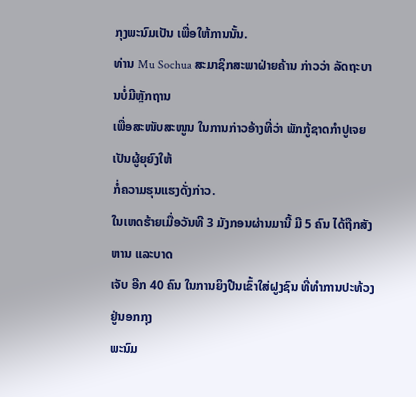ກຸງພະນົມເປັນ ເພື່ອໃຫ້ການນັ້ນ.
ທ່ານ Mu Sochua ສະມາຊິກສະພາຝ່າຍຄ້ານ ກ່າວວ່າ ລັດຖະບານບໍ່ມີຫຼັກຖານ
ເພື່ອສະໜັບສະໜູນ ໃນການກ່າວອ້າງທີ່ວ່າ ພັກກູ້ຊາດກໍາປູເຈຍ ເປັນຜູ້ຍຸຍົງໃຫ້
ກໍ່ຄວາມຮຸນແຮງດັ່ງກ່າວ.
ໃນເຫດຮ້າຍເມື່ອວັນທີ 3 ມັງກອນຜ່ານມານີ້ ມີ 5 ຄົນ ໄດ້ຖືກສັງຫານ ແລະບາດ
ເຈັບ ອີກ 40 ຄົນ ໃນການຍິງປືນເຂົ້າໃສ່ຝູງຊົນ ທີ່ທໍາການປະທ້ວງ ຢູ່ນອກກຸງ
ພະນົມ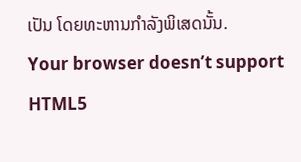ເປັນ ໂດຍທະຫານກຳລັງພິເສດນັ້ນ.
Your browser doesn’t support HTML5